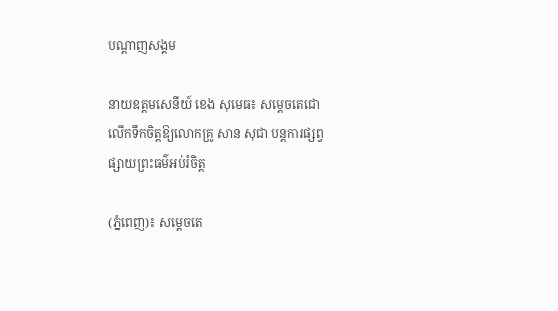បណ្តាញសង្គម

នាយឧត្តមសេនីយ៍ ខេង សុមេធ៖ សម្តេចតេជោ លើកទឹកចិត្តឱ្យលោកគ្រូ សាន សុជា បន្តការផ្សព្វផ្សាយព្រះធម៌អប់រំចិត្ត

(ភ្នំពេញ)៖ សម្តេចតេ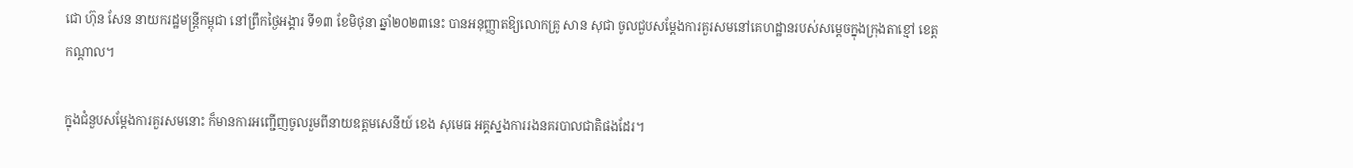ជោ ហ៊ុន សែន នាយករដ្ឋមន្ត្រីកម្ពុជា នៅព្រឹកថ្ងៃអង្គារ ទី១៣ ខែមិថុនា ឆ្នាំ២០២៣នេះ បានអនុញ្ញាតឱ្យលោកគ្រូ សាន សុជា ចូលជួបសម្តែងការគួរសមនៅគេហដ្ឋានរបស់សម្តេចក្នុងក្រុងតាខ្មៅ ខេត្តកណ្តាល។

ក្នុងជំនួបសម្តែងការគួរសមនោះ ក៏មានការអញ្ជើញចូលរួមពីនាយឧត្តមសេនីយ៍ ខេង សុមេធ អគ្គស្នងការរងនគរបាលជាតិផងដែរ។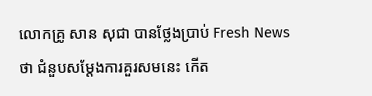លោកគ្រូ សាន សុជា បានថ្លែងប្រាប់ Fresh News ថា ជំនួបសម្តែងការគួរសមនេះ កើត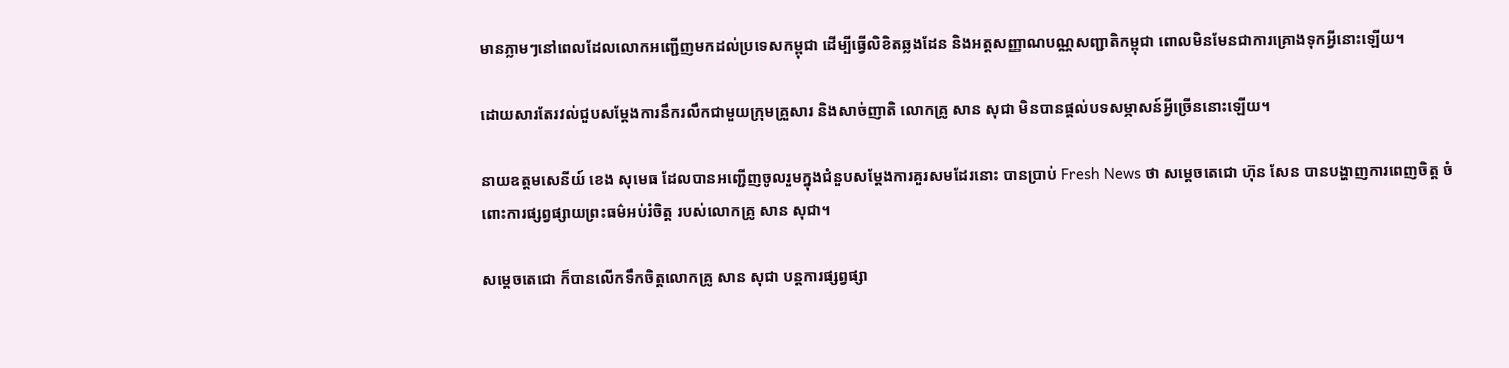មានភ្លាមៗនៅពេលដែលលោកអញ្ជើញមកដល់ប្រទេសកម្ពុជា ដើម្បីធ្វើលិខិតឆ្លងដែន និងអត្តសញ្ញាណបណ្ណសញ្ជាតិកម្ពុជា ពោលមិនមែនជាការគ្រោងទុកអ្វីនោះឡើយ។

ដោយសារតែរវល់ជួបសម្តែងការនឹករលឹកជាមួយក្រុមគ្រួសារ និងសាច់ញាតិ លោកគ្រូ សាន សុជា មិនបានផ្តល់បទសម្ភាសន៍អ្វីច្រើននោះឡើយ។

នាយឧត្តមសេនីយ៍ ខេង សុមេធ ដែលបានអញ្ជើញចូលរួមក្នុងជំនួបសម្តែងការគួរសមដែរនោះ បានប្រាប់ Fresh News ថា សម្តេចតេជោ ហ៊ុន សែន បានបង្ហាញការពេញចិត្ត ចំពោះការផ្សព្វផ្សាយព្រះធម៌អប់រំចិត្ត របស់លោកគ្រូ សាន សុជា។

សម្តេចតេជោ ក៏បានលើកទឹកចិត្តលោកគ្រូ សាន សុជា បន្តការផ្សព្វផ្សា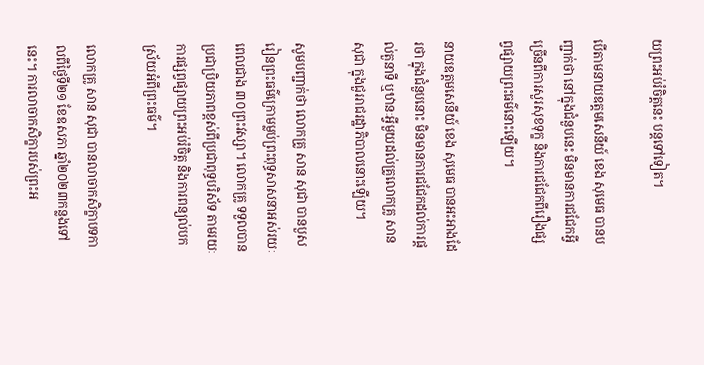យព្រះអប់រំចិត្តនេះ បន្តទៅទៀត។

បើតាមនាយឧត្តមសេនីយ៍ ខេង សុមេធ បានបញ្ជាក់ថា នៅក្នុងជំនួបនេះ មិនមានការជជែកអ្វីច្រើនពីការសួរសុខទុក្ខ និងការជជែកពីរឿងផ្សព្វផ្សាយព្រះធម៌នោះឡើយ។

នាយឧត្តមសេនីយ៍ ខេង សុមេធ បានអះអាងដែរថា ក្នុងជំនួបនោះ មិនមានការជជែកដល់ការផ្តល់តួនាទី ឬឋានៈអ្វីមួយដល់គ្រូលោកគ្រូ សាន សុជា ក្នុងជួររាជរដ្ឋាភិបាលនោះឡើយ។

សូមបញ្ជាក់ថា លោកគ្រូ សាន សុជា បានបួសរៀនព្រះធម៌ក្រោមម្លប់ព្រះពុទ្ធសាសនាអស់រយៈពេលជាង ៣០ព្រះវស្សា។ លោកគ្រូ ទទួលបានប្រជាប្រិយភាពខ្ពស់ពីប្រជាពុទ្ធបរិស័ទ តាមរយៈការផ្សព្វផ្សាយព្រះអប់រំចិត្ត និងការពន្យល់បកស្រ័យអំពីព្រះធម៌។

លោកគ្រូ សាន សុជា បានលាចាកសិក្ខាបទកាលពីថ្ងៃទី២១ ខែឧសភា ឆ្នាំ២០២៣កន្លងទៅនេះ។ ការលាចាកសិក្ខារបស់ព្រះអ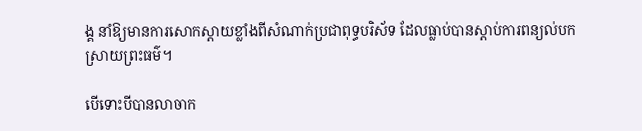ង្គ នាំឱ្យមានការសោកស្តាយខ្លាំងពីសំណាក់ប្រជាពុទ្ធបរិស័ទ ដែលធ្លាប់បានស្តាប់ការពន្យល់បកស្រាយព្រះធម៌។

បើទោះបីបានលាចាក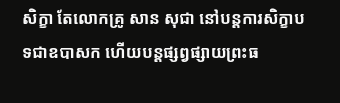សិក្ខា តែលោកគ្រូ សាន សុជា នៅបន្តការសិក្ខាបទជាឧបាសក ហើយបន្តផ្សព្វផ្សាយព្រះធ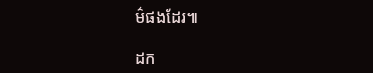ម៌ផងដែរ៕

ដក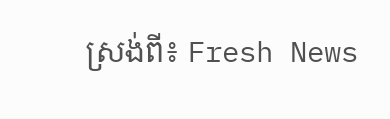ស្រង់ពី៖ Fresh News